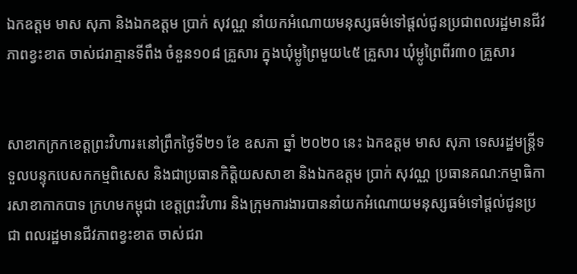ឯកឧត្តម មាស សុភា និងឯកឧត្តម ប្រាក់ សុវណ្ណ នាំយកអំណោយមនុស្សធម៌ទៅផ្តល់ជូនប្រជាពលរដ្ឋមានជីវភាពខ្វះខាត ចាស់ជរាគ្មានទីពឹង ចំនួន១០៨ គ្រួសារ ក្នុងឃុំម្លូព្រៃមួយ៤៥ គ្រួសារ ឃុំម្លូព្រៃពីរ៣០ គ្រួសារ


សាខាកក្រកខេត្តព្រះវិហារ៖នៅព្រឹកថ្ងៃទី២១ ខែ ឧសភា ឆ្នាំ ២០២០ នេះ ឯកឧត្តម មាស សុភា ទេសរដ្ឋមន្រ្តីទទួលបន្ទុកបេសកកម្មពិសេស និងជាប្រធានកិត្តិយសសាខា និងឯកឧត្តម ប្រាក់ សុវណ្ណ ប្រធានគណ:កម្មាធិការសាខាកាកបាទ ក្រហមកម្ពុជា ខេត្តព្រះវិហារ និងក្រុមការងារបាននាំយកអំណោយមនុស្សធម៌ទៅផ្តល់ជូនប្រជា ពលរដ្ឋមានជីវភាពខ្វះខាត ចាស់ជរា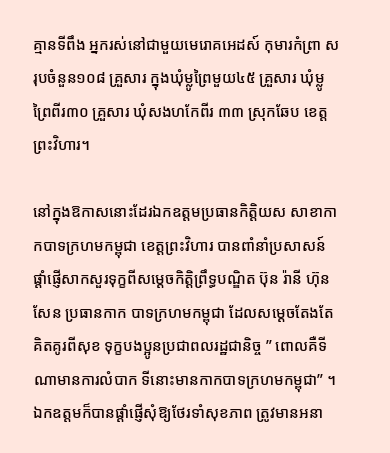គ្មានទីពឹង អ្នករស់នៅជាមួយមេរោគអេដស៍ កុមារកំព្រា សរុបចំនួន១០៨ គ្រួសារ ក្នុងឃុំម្លូព្រៃមួយ៤៥ គ្រួសារ ឃុំម្លូព្រៃពីរ៣០ គ្រួសារ ឃុំសងហកែពីរ ៣៣ ស្រុកឆែប ខេត្តព្រះវិហារ។

នៅក្នុងឱកាសនោះដែរឯកឧត្តមប្រធានកិត្តិយស សាខាកាកបាទក្រហមកម្ពុជា ខេត្តព្រះវិហារ បានពាំនាំប្រសាសន៍ផ្តាំផ្ញើសាកសួរទុក្ខពីសម្តេចកិត្តិព្រឹទ្ធបណ្ឌិត ប៊ុន រ៉ានី ហ៊ុនសែន ប្រធានកាក បាទក្រហមកម្ពុជា ដែលសម្តេចតែងតែគិតគូរពីសុខ ទុក្ខបងប្អូនប្រជាពលរដ្ឋជានិច្ច ” ពោលគឺទីណាមានការលំបាក ទីនោះមានកាកបាទក្រហមកម្ពុជា” ។ ឯកឧត្តមក៏បានផ្តាំផ្ញើសុំឱ្យថែរទាំសុខភាព ត្រូវមានអនា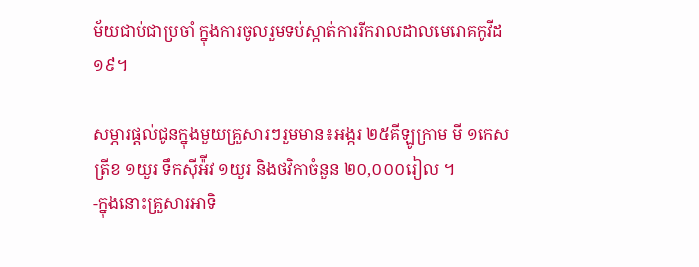ម័យជាប់ជាប្រចាំ ក្នុងការចូលរួមទប់ស្កាត់ការរីករាលដាលមេរោគកូវីដ១៩។

សម្ភារផ្តល់ជូនក្នុងមួយគ្រួសារៗរួមមាន៖អង្ករ ២៥គីឡូក្រាម មី ១កេស ត្រីខ ១យួរ ទឹកស៊ីអ៉ីវ ១យួរ និងថវិកាចំនួន ២០,០០០រៀល ។
-ក្នុងនោះគ្រួសារអាទិ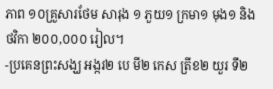ភាព ១០គ្រួសារថែម សារុង ១ ភួយ១ ក្រមា១ មុង១ និងថវិកា ២០០,០០០ រៀល។
-ប្រគេនព្រះសង្ឃ អង្ករ២ បេ មី២ កេស ត្រីខ២ យួរ ទឹ២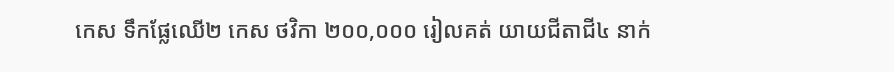កេស ទឹកផ្លែឈើ២ កេស ថវិកា ២០០,០០០ រៀលគត់ យាយជីតាជី៤ នាក់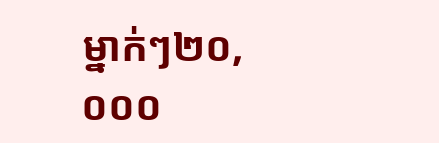ម្នាក់ៗ២០,០០០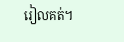រៀលគត់។